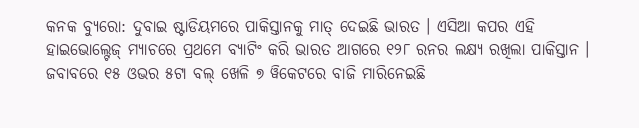କନକ ବ୍ୟୁରୋ: ଦୁବାଇ ଷ୍ଟାଡିୟମରେ ପାକିସ୍ତାନକୁ ମାତ୍ ଦେଇଛି ଭାରତ । ଏସିଆ କପର ଏହି ହାଇଭୋଲ୍ଟେଜ୍ ମ୍ୟାଚରେ ପ୍ରଥମେ ବ୍ୟାଟିଂ କରି ଭାରତ ଆଗରେ ୧୨୮ ରନର ଲକ୍ଷ୍ୟ ରଖିଲା ପାକିସ୍ତାନ । ଜବାବରେ ୧୫ ଓଭର ୫ଟା ବଲ୍ ଖେଳି ୭ ୱିକେଟରେ ବାଜି ମାରିନେଇଛି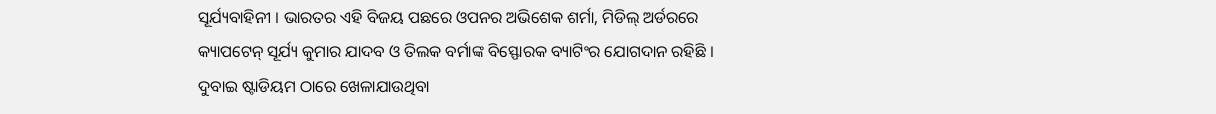ସୂର୍ଯ୍ୟବାହିନୀ । ଭାରତର ଏହି ବିଜୟ ପଛରେ ଓପନର ଅଭିଶେକ ଶର୍ମା, ମିଡିଲ୍ ଅର୍ଡରରେ କ୍ୟାପଟେନ୍ ସୂର୍ଯ୍ୟ କୁମାର ଯାଦବ ଓ ତିଲକ ବର୍ମାଙ୍କ ବିସ୍ଫୋରକ ବ୍ୟାଟିଂର ଯୋଗଦାନ ରହିଛି ।
ଦୁବାଇ ଷ୍ଟାଡିୟମ ଠାରେ ଖେଳାଯାଉଥିବା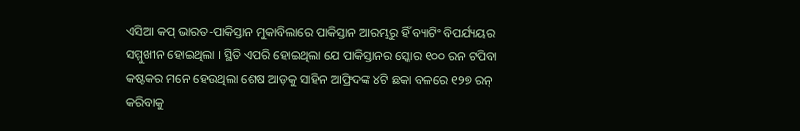ଏସିଆ କପ୍ ଭାରତ-ପାକିସ୍ତାନ ମୁକାବିଲାରେ ପାକିସ୍ତାନ ଆରମ୍ଭରୁ ହିଁ ବ୍ୟାଟିଂ ବିପର୍ଯ୍ୟୟର ସମ୍ମୁଖୀନ ହୋଇଥିଲା । ସ୍ଥିତି ଏପରି ହୋଇଥିଲା ଯେ ପାକିସ୍ତାନର ସ୍କୋର ୧୦୦ ରନ ଟପିବା କଷ୍ଟକର ମନେ ହେଉଥିଲା ଶେଷ ଆଡ଼କୁ ସାହିନ ଆଫ୍ରିଦଙ୍କ ୪ଟି ଛକା ବଳରେ ୧୨୭ ରନ୍ କରିବାକୁ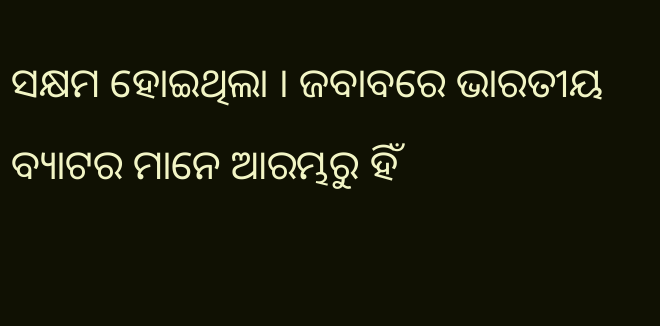ସକ୍ଷମ ହୋଇଥିଲା । ଜବାବରେ ଭାରତୀୟ ବ୍ୟାଟର ମାନେ ଆରମ୍ଭରୁ ହିଁ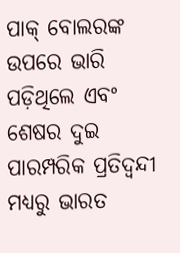ପାକ୍ ବୋଲରଙ୍କ ଉପରେ ଭାରି ପଡ଼ିଥିଲେ ଏବଂ ଶେଷର ଦୁଇ ପାରମ୍ପରିକ ପ୍ରତିଦ୍ବନ୍ଦୀ ମଧ୍ୟରୁ ଭାରତ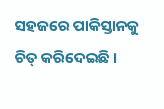ସହଜରେ ପାକିସ୍ତାନକୁ ଚିତ୍ କରିଦେଇଛି ।